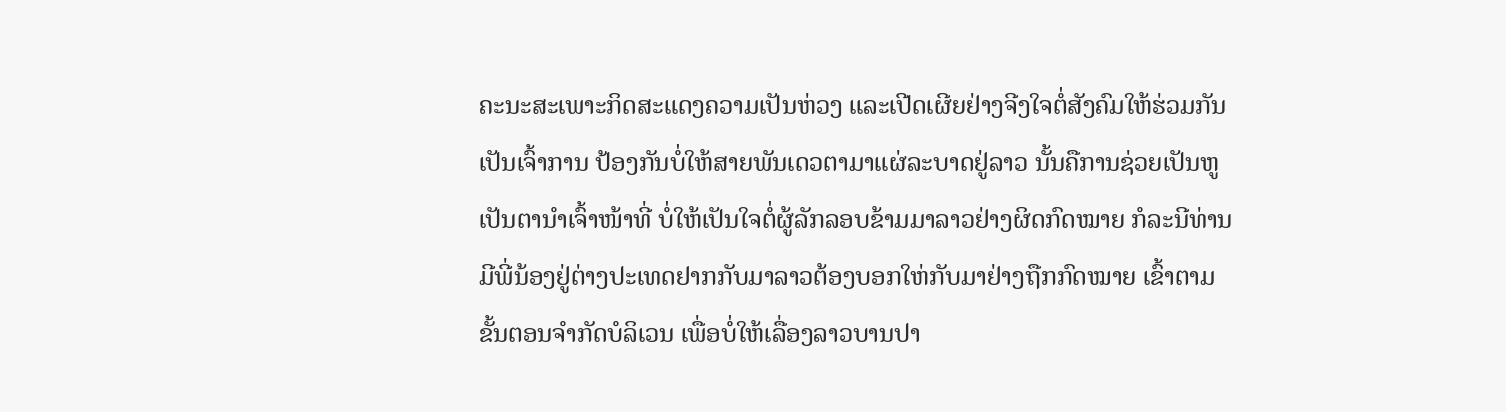ຄະນະສະເພາະກິດສະແດງຄວາມເປັນຫ່ວງ ແລະເປີດເຜີຍຢ່າງຈີງໃຈຕໍ່ສັງຄົມໃຫ້ຮ່ວມກັນເປັນເຈົ້າການ ປ້ອງກັນບໍ່ໃຫ້ສາຍພັນເດວຕາມາແຜ່ລະບາດຢູ່ລາວ ນັ້ນຄືການຊ່ວຍເປັນຫູເປັນຕານຳເຈົ້າໜ້າທີ່ ບໍ່ໃຫ້ເປັນໃຈຕໍ່ຜູ້ລັກລອບຂ້າມມາລາວຢ່າງຜິດກົດໝາຍ ກໍລະນີທ່ານມີພີ່ນ້ອງຢູ່ຕ່າງປະເທດຢາກກັບມາລາວຕ້ອງບອກໃຫ່ກັບມາຢ່າງຖືກກົດໝາຍ ເຂົ້າຕາມຂັ້ນຕອນຈຳກັດບໍລິເວນ ເພື່ອບໍ່ໃຫ້ເລື່ອງລາວບານປາ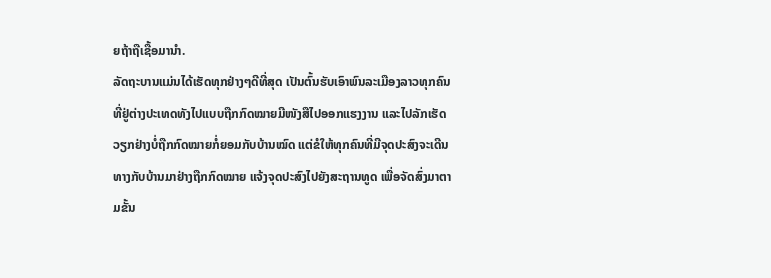ຍຖ້າຖືເຊື້ອມານຳ.
ລັດຖະບານແມ່ນໄດ້ເຮັດທຸກຢ່າງໆດີທີ່ສຸດ ເປັນຕົ້ນຮັບເອົາພົນລະເມືອງລາວທຸກຄົນທີ່ຢູ່ຕ່າງປະເທດທັງໄປແບບຖືກກົດໝາຍມີໜັງສືໄປອອກແຮງງານ ແລະໄປລັກເຮັດວຽກຢ່າງບໍ່ຖືກກົດໝາຍກໍ່ຍອມກັບບ້ານໝົດ ແຕ່ຂໍໃຫ້ທຸກຄົນທີ່ມີຈຸດປະສົງຈະເດີນທາງກັບບ້ານມາຢ່າງຖືກກົດໝາຍ ແຈ້ງຈຸດປະສົງໄປຍັງສະຖານທູດ ເພື່ອຈັດສົ່ງມາຕາມຂັ້ນ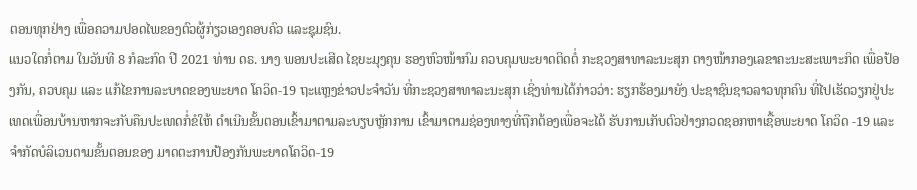ຕອນທຸກຢ່າງ ເພື່ອຄວາມປອດໄພຂອງຕົວຜູ້ກ່ຽວເອງຄອບຄົວ ແລະຊຸມຊົນ.
ແນວໃດກໍ່ຕາມ ໃນວັນທີ 8 ກໍລະກົດ ປີ 2021 ທ່ານ ດຣ. ນາງ ພອນປະເສີດ ໄຊຍະມຸງຄຸນ ຮອງຫົວໜ້າກົມ ຄວບຄຸມພະຍາດຕິດຕໍ່ ກະຊວງສາທາລະນະສຸກ ຕາງໜ້າກອງເລຂາຄະນະສະເພາະກິດ ເພື່ອປ້ອງກັນ, ຄວບຄຸມ ແລະ ແກ້ໄຂການລະບາດຂອງພະຍາດ ໂຄວິດ-19 ຖະແຫຼງຂ່າວປະຈຳວັນ ທີ່ກະຊວງສາທາລະນະສຸກ ເຊິ່ງທ່ານໄດ້ກ່າວວ່າ: ຮຽກຮ້ອງມາຍັງ ປະຊາຊົນຊາວລາວທຸກຄົນ ທີ່ໄປເຮັດວຽກຢູ່ປະເທດເພື່ອນບ້ານຫາກຈະກັບຄືນປະເທດກໍ່ຂໍໃຫ້ ດຳເນີນຂັ້ນຕອນເຂົ້າມາຕາມລະບຽບຫຼັກການ ເຂົ້າມາຕາມຊ່ອງທາງທີ່ຖືກຕ້ອງເພື່ອຈະໄດ້ ຮັບການເກັບຕົວຢ່າງກວດຊອກຫາເຊື້ອພະຍາດ ໂຄວິດ -19 ແລະຈຳກັດບໍລິເວນຕາມຂັ້ນຕອນຂອງ ມາດຕະການປ້ອງກັນພະຍາດໂຄວິດ-19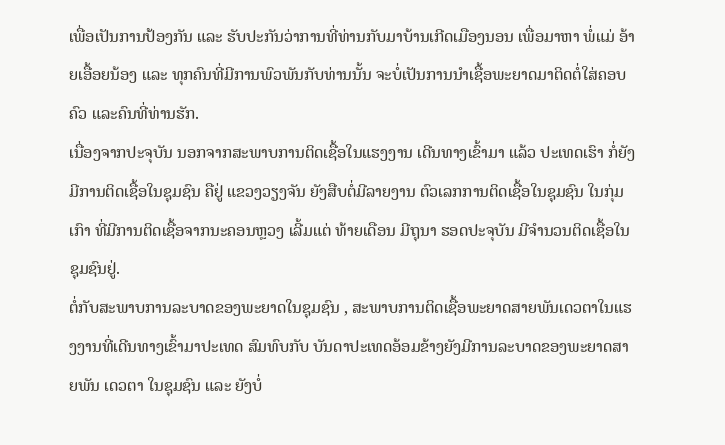ເພື່ອເປັນການປ້ອງກັນ ແລະ ຮັບປະກັນວ່າການທີ່ທ່ານກັບມາບ້ານເກີດເມືອງນອນ ເພື່ອມາຫາ ພໍ່ແມ່ ອ້າຍເອື້ອຍນ້ອງ ແລະ ທຸກຄົນທີ່ມີການພົວພັນກັບທ່ານນັ້ນ ຈະບໍ່ເປັນການນຳເຊື້ອພະຍາດມາຕິດຕໍ່ໃສ່ຄອບຄົວ ແລະຄົນທີ່ທ່ານຮັກ.
ເນື່ອງຈາກປະຈຸບັນ ນອກຈາກສະພາບການຕິດເຊື້ອໃນແຮງງານ ເດີນທາງເຂົ້າມາ ແລ້ວ ປະເທດເຮົາ ກໍ່ຍັງມີການຕິດເຊື້ອໃນຊຸມຊົນ ຄືຢູ່ ແຂວງວຽງຈັນ ຍັງສືບຕໍ່ມີລາຍງານ ຕົວເລກການຕິດເຊື້ອໃນຊຸມຊົນ ໃນກຸ່ມເກົາ ທີ່ມີການຕິດເຊື້ອຈາກນະຄອນຫຼວງ ເລີ້ມແຕ່ ທ້າຍເດືອນ ມີຖຸນາ ຮອດປະຈຸບັນ ມີຈຳນວນຕິດເຊື້ອໃນຊຸມຊົນຢູ່.
ຕໍ່ກັບສະພາບການລະບາດຂອງພະຍາດໃນຊຸມຊົນ , ສະພາບການຕິດເຊື້ອພະຍາດສາຍພັນເດວຕາໃນແຮງງານທີ່ເດີນທາງເຂົ້າມາປະເທດ ສົມທົບກັບ ບັນດາປະເທດອ້ອມຂ້າງຍັງມີການລະບາດຂອງພະຍາດສາຍພັນ ເດວຕາ ໃນຊຸມຊົນ ແລະ ຍັງບໍ່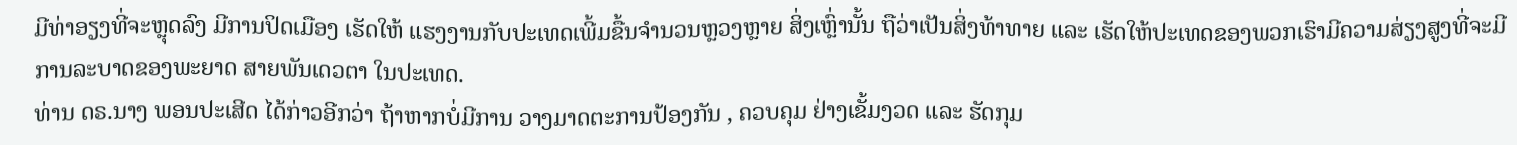ມີທ່າອຽງທີ່ຈະຫຼຸດລົງ ມີການປິດເມືອງ ເຮັດໃຫ້ ແຮງງານກັບປະເທດເພີ້ມຂື້ນຈຳນວນຫຼວງຫຼາຍ ສິ່ງເຫຼົ່ານັ້ນ ຖືວ່າເປັນສິ່ງທ້າທາຍ ແລະ ເຮັດໃຫ້ປະເທດຂອງພວກເຮົາມີຄວາມສ່ຽງສູງທີ່ຈະມີການລະບາດຂອງພະຍາດ ສາຍພັນເດວຕາ ໃນປະເທດ.
ທ່ານ ດຣ.ນາງ ພອນປະເສີດ ໄດ້ກ່າວອີກວ່າ ຖ້າຫາກບໍ່ມີການ ວາງມາດຕະການປ້ອງກັນ , ຄວບຄຸມ ຢ່າງເຂັ້ມງວດ ແລະ ຮັດກຸມ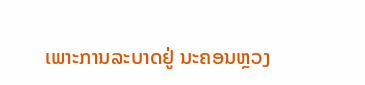ເພາະການລະບາດຢູ່ ນະຄອນຫຼວງ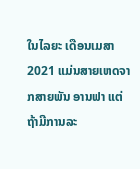ໃນໄລຍະ ເດືອນເມສາ 2021 ແມ່ນສາຍເຫດຈາກສາຍພັນ ອານຟາ ແຕ່ຖ້າມີການລະ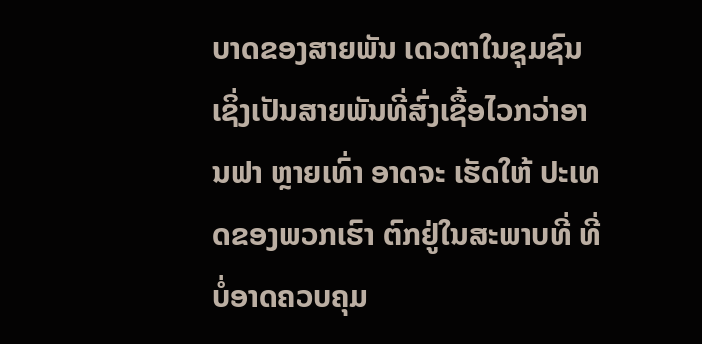ບາດຂອງສາຍພັນ ເດວຕາໃນຊຸມຊົນ ເຊິ່ງເປັນສາຍພັນທີ່ສົ່ງເຊື້ອໄວກວ່າອານຟາ ຫຼາຍເທົ່າ ອາດຈະ ເຮັດໃຫ້ ປະເທດຂອງພວກເຮົາ ຕົກຢູ່ໃນສະພາບທີ່ ທີ່ບໍ່ອາດຄວບຄຸມ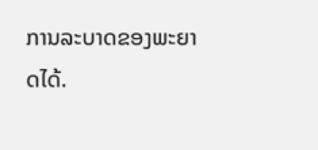ການລະບາດຂອງພະຍາດໄດ້.